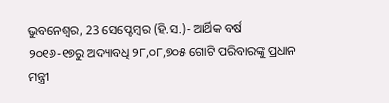ଭୁବନେଶ୍ୱର, 23 ସେପ୍ଟେମ୍ବର (ହି.ସ.)- ଆର୍ଥିକ ବର୍ଷ
୨୦୧୬-୧୭ରୁ ଅଦ୍ୟାବଧି ୨୮,୦୮,୭୦୫ ଗୋଟି ପରିବାରଙ୍କୁ ପ୍ରଧାନ ମନ୍ତ୍ରୀ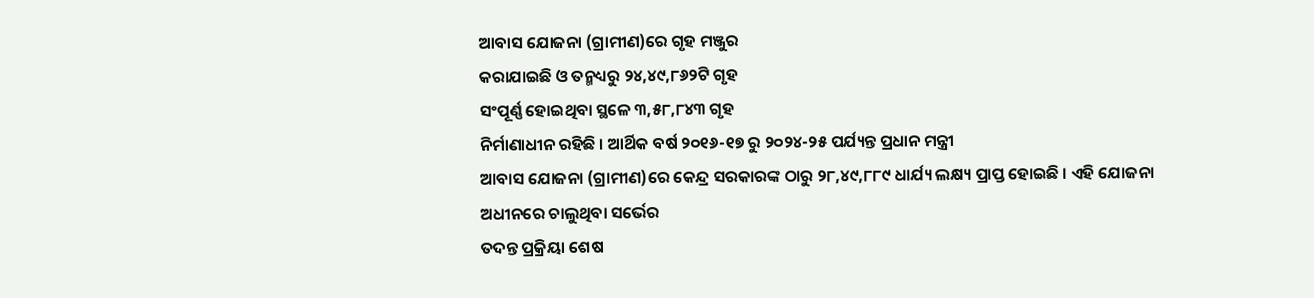ଆବାସ ଯୋଜନା (ଗ୍ରାମୀଣ)ରେ ଗୃହ ମଞ୍ଜୁର
କରାଯାଇଛି ଓ ତନ୍ମଧ୍ୟରୁ ୨୪,୪୯,୮୬୨ଟି ଗୃହ
ସଂପୂର୍ଣ୍ଣ ହୋଇଥିବା ସ୍ଥଳେ ୩,୫୮,୮୪୩ ଗୃହ
ନିର୍ମାଣାଧୀନ ରହିଛି । ଆର୍ଥିକ ବର୍ଷ ୨୦୧୬-୧୭ ରୁ ୨୦୨୪-୨୫ ପର୍ଯ୍ୟନ୍ତ ପ୍ରଧାନ ମନ୍ତ୍ରୀ
ଆବାସ ଯୋଜନା (ଗ୍ରାମୀଣ)ରେ କେନ୍ଦ୍ର ସରକାରଙ୍କ ଠାରୁ ୨୮,୪୯,୮୮୯ ଧାର୍ଯ୍ୟ ଲକ୍ଷ୍ୟ ପ୍ରାପ୍ତ ହୋଇଛି । ଏହି ଯୋଜନା ଅଧୀନରେ ଚାଲୁଥିବା ସର୍ଭେର
ତଦନ୍ତ ପ୍ରକ୍ରିୟା ଶେଷ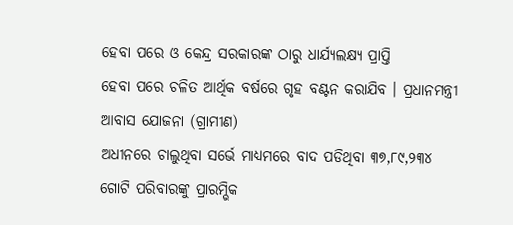ହେବା ପରେ ଓ କେନ୍ଦ୍ର ସରକାରଙ୍କ ଠାରୁ ଧାର୍ଯ୍ୟଲକ୍ଷ୍ୟ ପ୍ରାପ୍ତି
ହେବା ପରେ ଚଳିତ ଆର୍ଥିକ ବର୍ଷରେ ଗୃହ ବଣ୍ଟନ କରାଯିବ । ପ୍ରଧାନମନ୍ତ୍ରୀ ଆବାସ ଯୋଜନା (ଗ୍ରାମୀଣ)
ଅଧୀନରେ ଚାଲୁଥିବା ସର୍ଭେ ମାଧ୍ୟମରେ ବାଦ ପଡିଥିବା ୩୭,୮୯,୨୩୪ ଗୋଟି ପରିବାରଙ୍କୁ ପ୍ରାରମ୍ଭିକ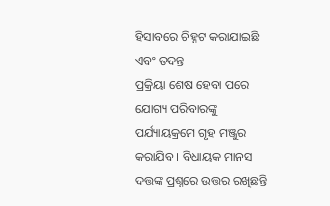ହିସାବରେ ଚିହ୍ନଟ କରାଯାଇଛି ଏବଂ ତଦନ୍ତ
ପ୍ରକ୍ରିୟା ଶେଷ ହେବା ପରେ ଯୋଗ୍ୟ ପରିବାରଙ୍କୁ ପର୍ଯ୍ୟାୟକ୍ରମେ ଗୃହ ମଞ୍ଜୁର କରାଯିବ । ବିଧାୟକ ମାନସ ଦତ୍ତଙ୍କ ପ୍ରଶ୍ନରେ ଉତ୍ତର ରଖିଛନ୍ତି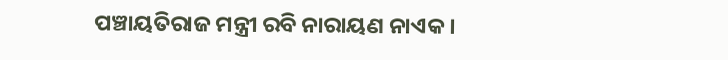ପଞ୍ଚାୟତିରାଜ ମନ୍ତ୍ରୀ ରବି ନାରାୟଣ ନାଏକ ।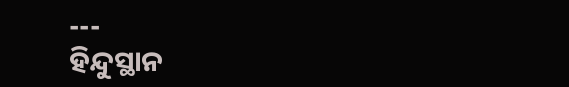---
ହିନ୍ଦୁସ୍ଥାନ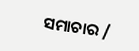ସମାଚାର /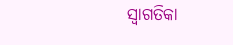ସ୍ୱାଗତିକା